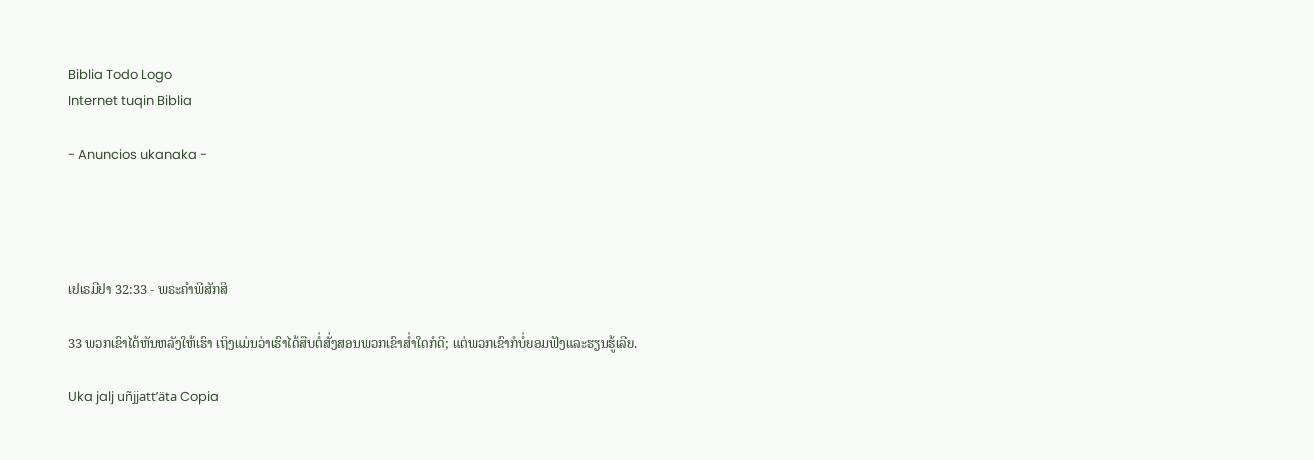Biblia Todo Logo
Internet tuqin Biblia

- Anuncios ukanaka -




ເຢເຣມີຢາ 32:33 - ພຣະຄຳພີສັກສິ

33 ພວກເຂົາໄດ້ຫັນຫລັງໃຫ້ເຮົາ ເຖິງແມ່ນວ່າເຮົາໄດ້ສືບຕໍ່ສັ່ງສອນພວກເຂົາສໍ່າໃດກໍດີ; ແຕ່ພວກເຂົາກໍບໍ່ຍອມຟັງແລະຮຽນຮູ້ເລີຍ.

Uka jalj uñjjattʼäta Copia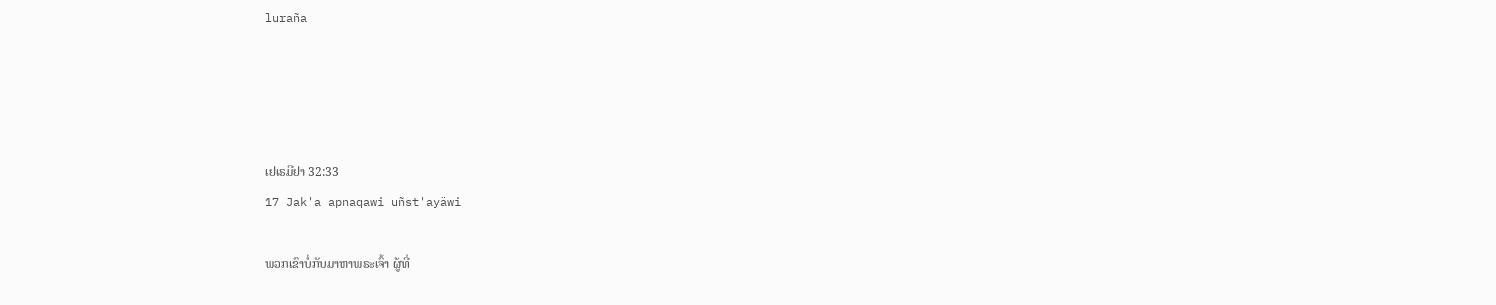luraña




ເຢເຣມີຢາ 32:33
17 Jak'a apnaqawi uñst'ayäwi

ພວກເຂົາບໍ່ກັບມາຫາພຣະເຈົ້າ ຜູ້ທີ່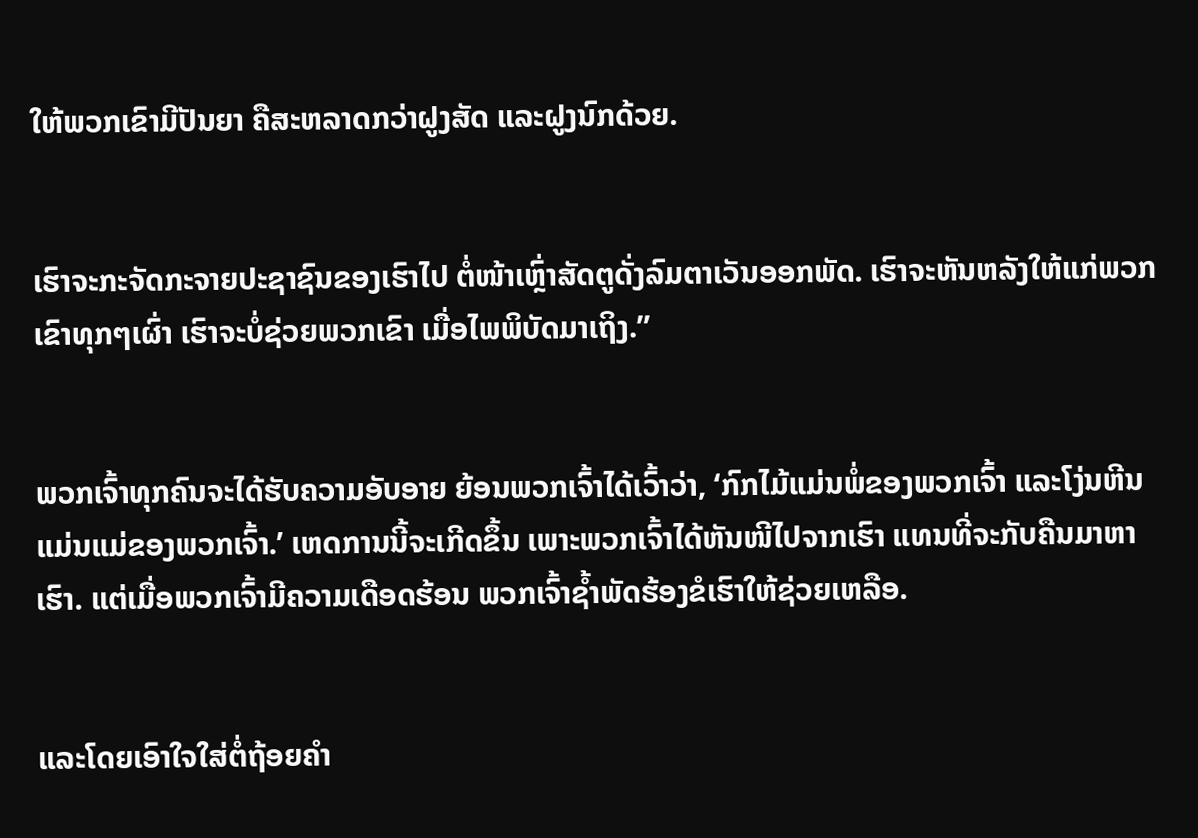ໃຫ້ພວກເຂົາມີປັນຍາ ຄືສະຫລາດກວ່າຝູງສັດ ແລະຝູງນົກດ້ວຍ.


ເຮົາຈະກະຈັດກະຈາຍປະຊາຊົນຂອງເຮົາໄປ ຕໍ່ໜ້າເຫຼົ່າສັດຕູດັ່ງລົມຕາເວັນອອກພັດ. ເຮົາຈະຫັນຫລັງໃຫ້ແກ່ພວກເຂົາທຸກໆເຜົ່າ ເຮົາຈະບໍ່ຊ່ວຍພວກເຂົາ ເມື່ອໄພພິບັດມາເຖິງ.”


ພວກເຈົ້າທຸກຄົນຈະໄດ້ຮັບຄວາມອັບອາຍ ຍ້ອນພວກເຈົ້າໄດ້ເວົ້າວ່າ, ‘ກົກໄມ້ແມ່ນພໍ່ຂອງພວກເຈົ້າ ແລະໂງ່ນຫີນແມ່ນແມ່ຂອງພວກເຈົ້າ.’ ເຫດການນີ້ຈະເກີດຂຶ້ນ ເພາະພວກເຈົ້າໄດ້ຫັນໜີໄປຈາກເຮົາ ແທນທີ່ຈະກັບຄືນມາຫາເຮົາ. ແຕ່ເມື່ອພວກເຈົ້າມີຄວາມເດືອດຮ້ອນ ພວກເຈົ້າຊໍ້າພັດຮ້ອງຂໍເຮົາໃຫ້ຊ່ວຍເຫລືອ.


ແລະໂດຍເອົາໃຈໃສ່ຕໍ່ຖ້ອຍຄຳ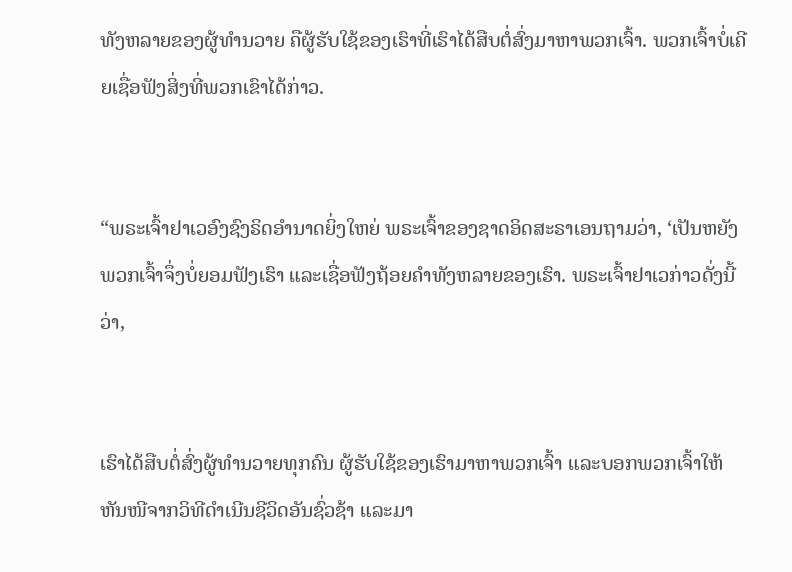ທັງຫລາຍຂອງຜູ້ທຳນວາຍ ຄືຜູ້ຮັບໃຊ້ຂອງເຮົາທີ່ເຮົາໄດ້ສືບຕໍ່ສົ່ງມາຫາພວກເຈົ້າ. ພວກເຈົ້າບໍ່ເຄີຍເຊື່ອຟັງສິ່ງທີ່ພວກເຂົາໄດ້ກ່າວ.


“ພຣະເຈົ້າຢາເວອົງຊົງຣິດອຳນາດຍິ່ງໃຫຍ່ ພຣະເຈົ້າຂອງຊາດອິດສະຣາເອນຖາມວ່າ, ‘ເປັນຫຍັງພວກເຈົ້າຈຶ່ງບໍ່ຍອມຟັງເຮົາ ແລະເຊື່ອຟັງຖ້ອຍຄຳທັງຫລາຍຂອງເຮົາ. ພຣະເຈົ້າຢາເວກ່າວດັ່ງນີ້ວ່າ,


ເຮົາໄດ້ສືບຕໍ່ສົ່ງຜູ້ທຳນວາຍທຸກຄົນ ຜູ້ຮັບໃຊ້ຂອງເຮົາມາຫາພວກເຈົ້າ ແລະບອກພວກເຈົ້າໃຫ້ຫັນໜີຈາກວິທີດຳເນີນຊີວິດອັນຊົ່ວຊ້າ ແລະມາ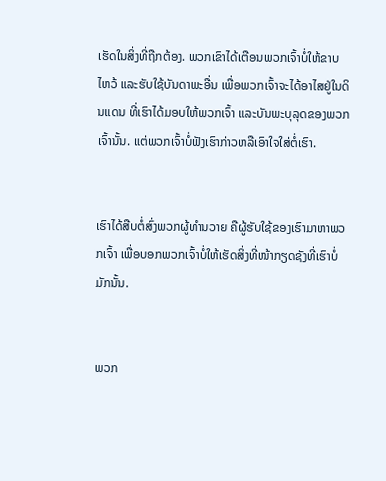ເຮັດໃນສິ່ງທີ່ຖືກຕ້ອງ. ພວກເຂົາໄດ້ເຕືອນພວກເຈົ້າບໍ່ໃຫ້ຂາບໄຫວ້ ແລະຮັບໃຊ້ບັນດາພະອື່ນ ເພື່ອພວກເຈົ້າຈະໄດ້ອາໄສຢູ່ໃນດິນແດນ ທີ່ເຮົາໄດ້ມອບໃຫ້ພວກເຈົ້າ ແລະບັນພະບຸລຸດຂອງພວກເຈົ້ານັ້ນ. ແຕ່ພວກເຈົ້າບໍ່ຟັງເຮົາກ່າວຫລືເອົາໃຈໃສ່ຕໍ່ເຮົາ.


ເຮົາໄດ້ສືບຕໍ່ສົ່ງພວກຜູ້ທຳນວາຍ ຄືຜູ້ຮັບໃຊ້ຂອງເຮົາມາຫາພວກເຈົ້າ ເພື່ອບອກພວກເຈົ້າບໍ່ໃຫ້ເຮັດສິ່ງທີ່ໜ້າກຽດຊັງທີ່ເຮົາບໍ່ມັກນັ້ນ.


ພວກ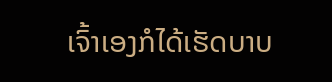ເຈົ້າເອງກໍໄດ້ເຮັດບາບ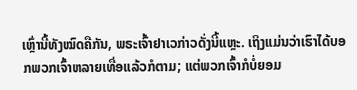ເຫຼົ່ານີ້ທັງໝົດຄືກັນ, ພຣະເຈົ້າຢາເວກ່າວດັ່ງນີ້ແຫຼະ. ເຖິງແມ່ນວ່າເຮົາໄດ້ບອກພວກເຈົ້າຫລາຍເທື່ອແລ້ວກໍຕາມ; ແຕ່ພວກເຈົ້າກໍບໍ່ຍອມ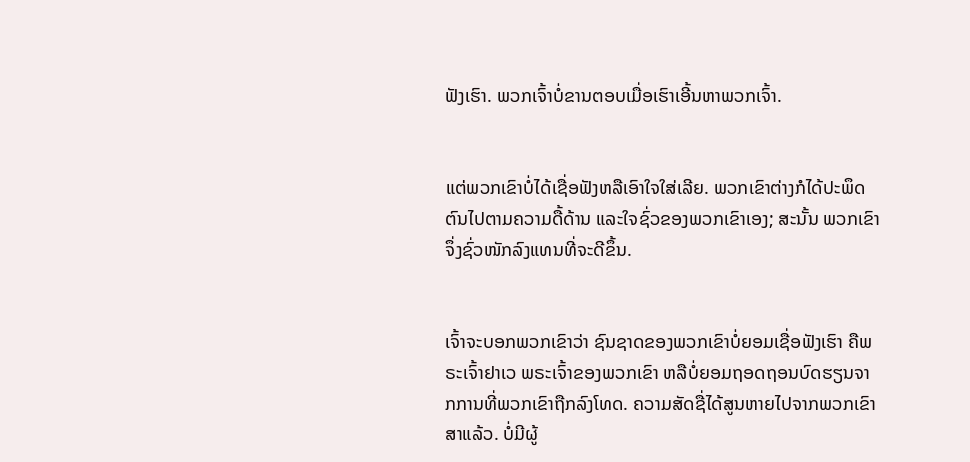ຟັງເຮົາ. ພວກເຈົ້າບໍ່ຂານຕອບເມື່ອເຮົາເອີ້ນຫາພວກເຈົ້າ.


ແຕ່ພວກເຂົາບໍ່ໄດ້ເຊື່ອຟັງຫລືເອົາໃຈໃສ່ເລີຍ. ພວກເຂົາຕ່າງກໍໄດ້ປະພຶດຕົນໄປຕາມຄວາມດື້ດ້ານ ແລະໃຈຊົ່ວຂອງພວກເຂົາເອງ; ສະນັ້ນ ພວກເຂົາຈຶ່ງຊົ່ວໜັກລົງແທນທີ່ຈະດີຂຶ້ນ.


ເຈົ້າຈະບອກພວກເຂົາວ່າ ຊົນຊາດຂອງພວກເຂົາບໍ່ຍອມເຊື່ອຟັງເຮົາ ຄືພຣະເຈົ້າຢາເວ ພຣະເຈົ້າຂອງພວກເຂົາ ຫລືບໍ່ຍອມຖອດຖອນບົດຮຽນຈາກການທີ່ພວກເຂົາຖືກລົງໂທດ. ຄວາມສັດຊື່ໄດ້ສູນຫາຍໄປຈາກພວກເຂົາສາແລ້ວ. ບໍ່ມີຜູ້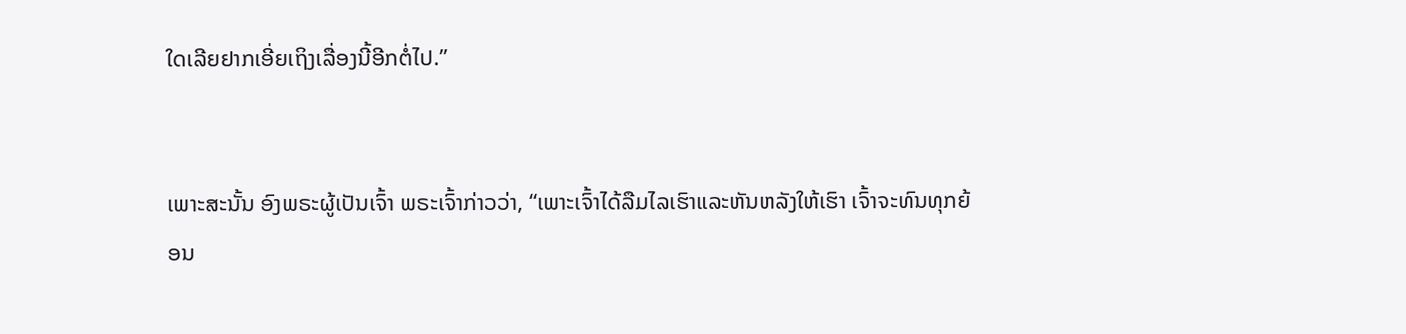ໃດເລີຍຢາກເອີ່ຍເຖິງເລື່ອງນີ້ອີກຕໍ່ໄປ.”


ເພາະສະນັ້ນ ອົງພຣະຜູ້ເປັນເຈົ້າ ພຣະເຈົ້າກ່າວວ່າ, “ເພາະເຈົ້າໄດ້ລືມໄລເຮົາແລະຫັນຫລັງໃຫ້ເຮົາ ເຈົ້າຈະທົນທຸກຍ້ອນ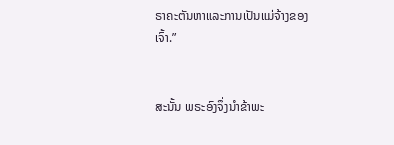ຣາຄະຕັນຫາແລະການເປັນແມ່ຈ້າງຂອງເຈົ້າ.”


ສະນັ້ນ ພຣະອົງຈຶ່ງນຳຂ້າພະ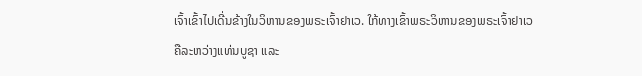ເຈົ້າເຂົ້າໄປເດີ່ນຂ້າງໃນວິຫານຂອງພຣະເຈົ້າຢາເວ. ໃກ້ທາງເຂົ້າພຣະວິຫານຂອງພຣະເຈົ້າຢາເວ ຄືລະຫວ່າງແທ່ນບູຊາ ແລະ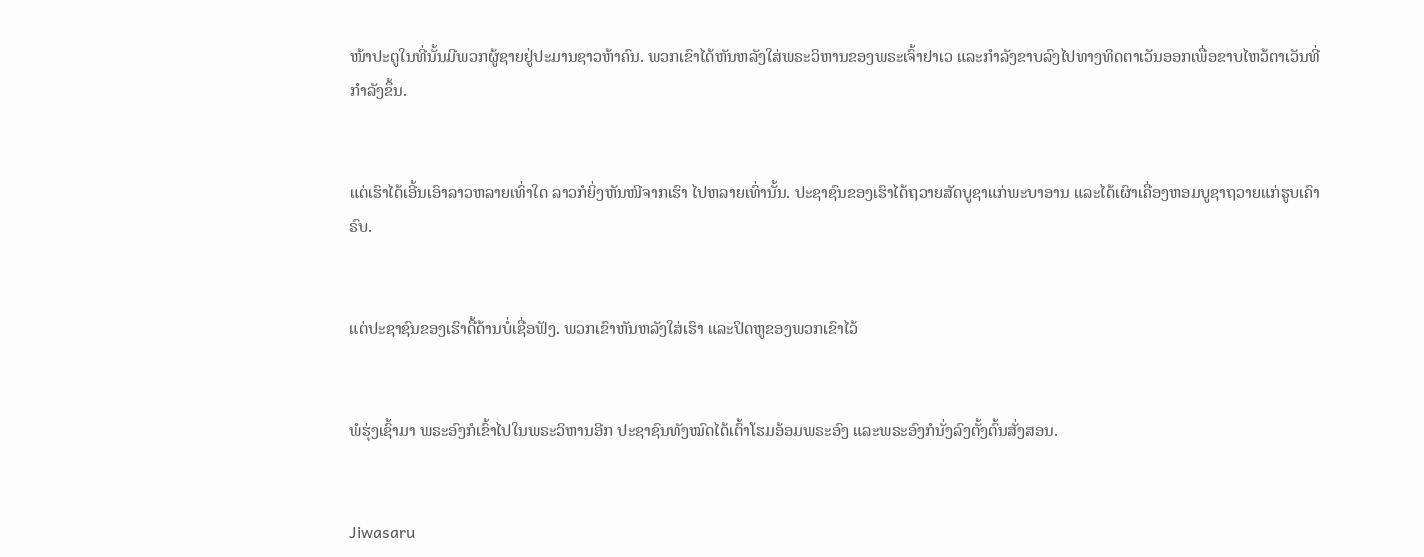ໜ້າປະຕູໃນທີ່ນັ້ນມີພວກຜູ້ຊາຍຢູ່ປະມານຊາວຫ້າຄົນ. ພວກເຂົາໄດ້ຫັນຫລັງໃສ່ພຣະວິຫານຂອງພຣະເຈົ້າຢາເວ ແລະກຳລັງຂາບລົງໄປທາງທິດຕາເວັນອອກເພື່ອຂາບໄຫວ້ຕາເວັນທີ່ກຳລັງຂຶ້ນ.


ແຕ່ເຮົາໄດ້ເອີ້ນເອົາລາວຫລາຍເທົ່າໃດ ລາວກໍຍິ່ງຫັນໜີຈາກເຮົາ ໄປຫລາຍເທົ່ານັ້ນ. ປະຊາຊົນຂອງເຮົາໄດ້ຖວາຍສັດບູຊາແກ່ພະບາອານ ແລະໄດ້ເຜົາເຄື່ອງຫອມບູຊາຖວາຍແກ່ຮູບເຄົາຣົບ.


ແຕ່ປະຊາຊົນຂອງເຮົາດື້ດ້ານບໍ່ເຊື່ອຟັງ. ພວກເຂົາຫັນຫລັງໃສ່ເຮົາ ແລະປິດຫູຂອງພວກເຂົາໄວ້


ພໍຮຸ່ງເຊົ້າມາ ພຣະອົງກໍເຂົ້າໄປໃນພຣະວິຫານອີກ ປະຊາຊົນທັງໝົດໄດ້ເຕົ້າໂຮມອ້ອມພຣະອົງ ແລະພຣະອົງກໍນັ່ງລົງຕັ້ງຕົ້ນສັ່ງສອນ.


Jiwasaru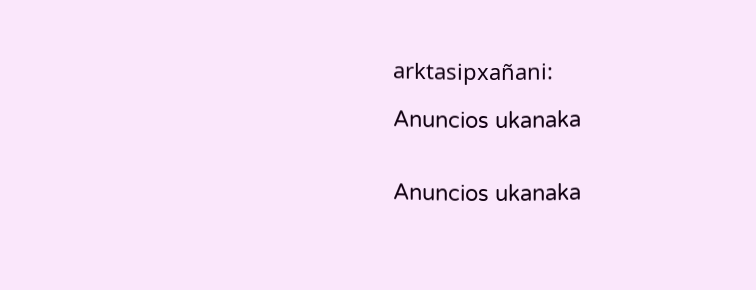arktasipxañani:

Anuncios ukanaka


Anuncios ukanaka